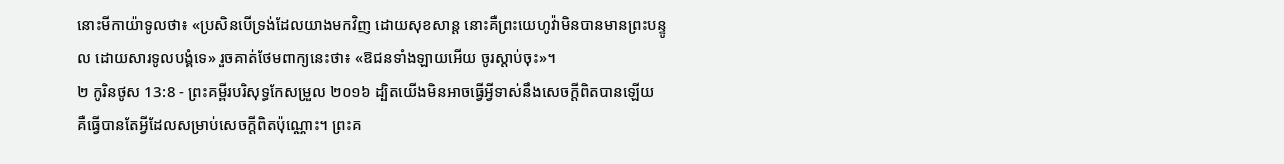នោះមីកាយ៉ាទូលថា៖ «ប្រសិនបើទ្រង់ដែលយាងមកវិញ ដោយសុខសាន្ត នោះគឺព្រះយេហូវ៉ាមិនបានមានព្រះបន្ទូល ដោយសារទូលបង្គំទេ» រួចគាត់ថែមពាក្យនេះថា៖ «ឱជនទាំងឡាយអើយ ចូរស្តាប់ចុះ»។
២ កូរិនថូស 13:8 - ព្រះគម្ពីរបរិសុទ្ធកែសម្រួល ២០១៦ ដ្បិតយើងមិនអាចធ្វើអ្វីទាស់នឹងសេចក្តីពិតបានឡើយ គឺធ្វើបានតែអ្វីដែលសម្រាប់សេចក្តីពិតប៉ុណ្ណោះ។ ព្រះគ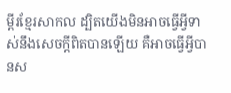ម្ពីរខ្មែរសាកល ដ្បិតយើងមិនអាចធ្វើអ្វីទាស់នឹងសេចក្ដីពិតបានឡើយ គឺអាចធ្វើអ្វីបានស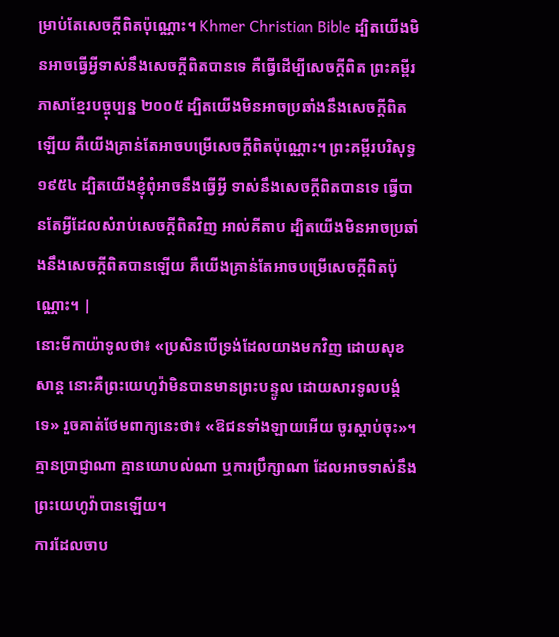ម្រាប់តែសេចក្ដីពិតប៉ុណ្ណោះ។ Khmer Christian Bible ដ្បិតយើងមិនអាចធ្វើអ្វីទាស់នឹងសេចក្ដីពិតបានទេ គឺធ្វើដើម្បីសេចក្ដីពិត ព្រះគម្ពីរភាសាខ្មែរបច្ចុប្បន្ន ២០០៥ ដ្បិតយើងមិនអាចប្រឆាំងនឹងសេចក្ដីពិតឡើយ គឺយើងគ្រាន់តែអាចបម្រើសេចក្ដីពិតប៉ុណ្ណោះ។ ព្រះគម្ពីរបរិសុទ្ធ ១៩៥៤ ដ្បិតយើងខ្ញុំពុំអាចនឹងធ្វើអ្វី ទាស់នឹងសេចក្ដីពិតបានទេ ធ្វើបានតែអ្វីដែលសំរាប់សេចក្ដីពិតវិញ អាល់គីតាប ដ្បិតយើងមិនអាចប្រឆាំងនឹងសេចក្ដីពិតបានឡើយ គឺយើងគ្រាន់តែអាចបម្រើសេចក្ដីពិតប៉ុណ្ណោះ។ |
នោះមីកាយ៉ាទូលថា៖ «ប្រសិនបើទ្រង់ដែលយាងមកវិញ ដោយសុខសាន្ត នោះគឺព្រះយេហូវ៉ាមិនបានមានព្រះបន្ទូល ដោយសារទូលបង្គំទេ» រួចគាត់ថែមពាក្យនេះថា៖ «ឱជនទាំងឡាយអើយ ចូរស្តាប់ចុះ»។
គ្មានប្រាជ្ញាណា គ្មានយោបល់ណា ឬការប្រឹក្សាណា ដែលអាចទាស់នឹងព្រះយេហូវ៉ាបានឡើយ។
ការដែលចាប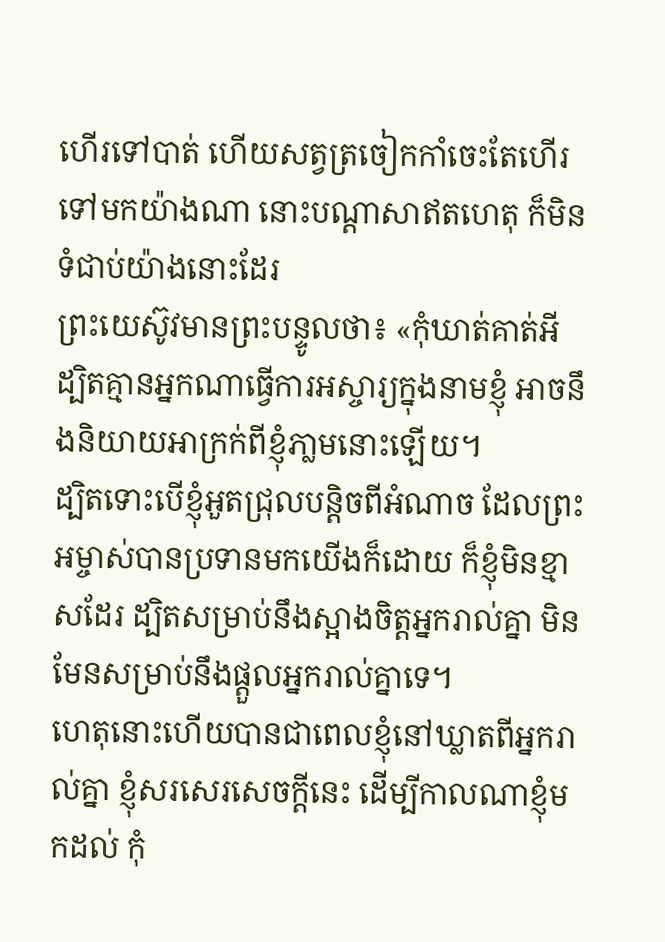ហើរទៅបាត់ ហើយសត្វត្រចៀកកាំចេះតែហើរទៅមកយ៉ាងណា នោះបណ្ដាសាឥតហេតុ ក៏មិនទំជាប់យ៉ាងនោះដែរ
ព្រះយេស៊ូវមានព្រះបន្ទូលថា៖ «កុំឃាត់គាត់អី ដ្បិតគ្មានអ្នកណាធ្វើការអស្ចារ្យក្នុងនាមខ្ញុំ អាចនឹងនិយាយអាក្រក់ពីខ្ញុំភា្លមនោះឡើយ។
ដ្បិតទោះបើខ្ញុំអួតជ្រុលបន្តិចពីអំណាច ដែលព្រះអម្ចាស់បានប្រទានមកយើងក៏ដោយ ក៏ខ្ញុំមិនខ្មាសដែរ ដ្បិតសម្រាប់នឹងស្អាងចិត្តអ្នករាល់គ្នា មិនមែនសម្រាប់នឹងផ្តួលអ្នករាល់គ្នាទេ។
ហេតុនោះហើយបានជាពេលខ្ញុំនៅឃ្លាតពីអ្នករាល់គ្នា ខ្ញុំសរសេរសេចក្ដីនេះ ដើម្បីកាលណាខ្ញុំមកដល់ កុំ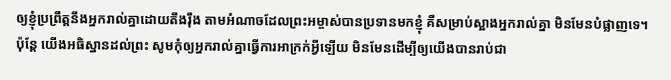ឲ្យខ្ញុំប្រព្រឹត្តនឹងអ្នករាល់គ្នាដោយតឹងរ៉ឹង តាមអំណាចដែលព្រះអម្ចាស់បានប្រទានមកខ្ញុំ គឺសម្រាប់ស្អាងអ្នករាល់គ្នា មិនមែនបំផ្លាញទេ។
ប៉ុន្តែ យើងអធិស្ឋានដល់ព្រះ សូមកុំឲ្យអ្នករាល់គ្នាធ្វើការអាក្រក់អ្វីឡើយ មិនមែនដើម្បីឲ្យយើងបានរាប់ជា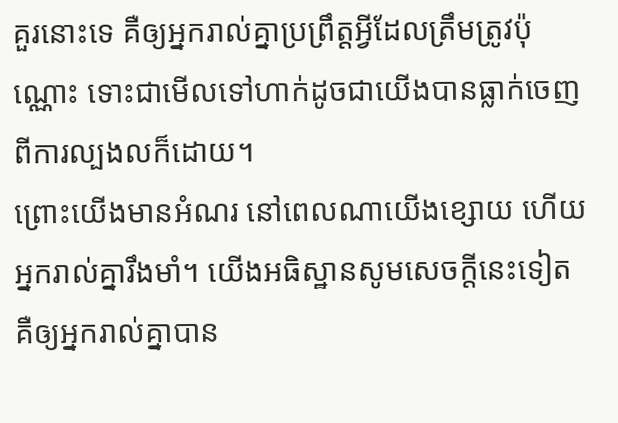គួរនោះទេ គឺឲ្យអ្នករាល់គ្នាប្រព្រឹត្តអ្វីដែលត្រឹមត្រូវប៉ុណ្ណោះ ទោះជាមើលទៅហាក់ដូចជាយើងបានធ្លាក់ចេញពីការល្បងលក៏ដោយ។
ព្រោះយើងមានអំណរ នៅពេលណាយើងខ្សោយ ហើយអ្នករាល់គ្នារឹងមាំ។ យើងអធិស្ឋានសូមសេចក្តីនេះទៀត គឺឲ្យអ្នករាល់គ្នាបាន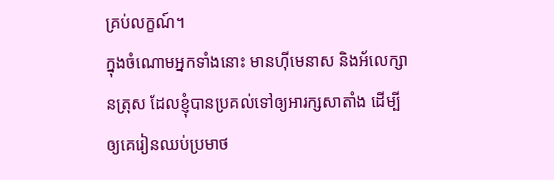គ្រប់លក្ខណ៍។
ក្នុងចំណោមអ្នកទាំងនោះ មានហ៊ីមេនាស និងអ័លេក្សានត្រុស ដែលខ្ញុំបានប្រគល់ទៅឲ្យអារក្សសាតាំង ដើម្បីឲ្យគេរៀនឈប់ប្រមាថ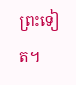ព្រះទៀត។